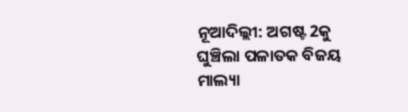ନୂଆଦିଲ୍ଲୀ: ଅଗଷ୍ଟ 2କୁ ଘୁଞ୍ଚିଲା ପଳାତକ ବିଜୟ ମାଲ୍ୟା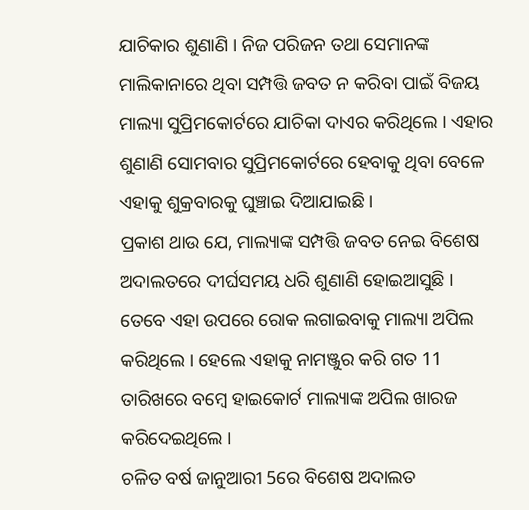ଯାଚିକାର ଶୁଣାଣି । ନିଜ ପରିଜନ ତଥା ସେମାନଙ୍କ ମାଲିକାନାରେ ଥିବା ସମ୍ପତ୍ତି ଜବତ ନ କରିବା ପାଇଁ ବିଜୟ ମାଲ୍ୟା ସୁପ୍ରିମକୋର୍ଟରେ ଯାଚିକା ଦାଏର କରିଥିଲେ । ଏହାର ଶୁଣାଣି ସୋମବାର ସୁପ୍ରିମକୋର୍ଟରେ ହେବାକୁ ଥିବା ବେଳେ ଏହାକୁ ଶୁକ୍ରବାରକୁ ଘୁଞ୍ଚାଇ ଦିଆଯାଇଛି ।
ପ୍ରକାଶ ଥାଉ ଯେ, ମାଲ୍ୟାଙ୍କ ସମ୍ପତ୍ତି ଜବତ ନେଇ ବିଶେଷ ଅଦାଲତରେ ଦୀର୍ଘସମୟ ଧରି ଶୁଣାଣି ହୋଇଆସୁଛି । ତେବେ ଏହା ଉପରେ ରୋକ ଲଗାଇବାକୁ ମାଲ୍ୟା ଅପିଲ କରିଥିଲେ । ହେଲେ ଏହାକୁ ନାମଞ୍ଜୁର କରି ଗତ 11 ତାରିଖରେ ବମ୍ବେ ହାଇକୋର୍ଟ ମାଲ୍ୟାଙ୍କ ଅପିଲ ଖାରଜ କରିଦେଇଥିଲେ ।
ଚଳିତ ବର୍ଷ ଜାନୁଆରୀ 5ରେ ବିଶେଷ ଅଦାଲତ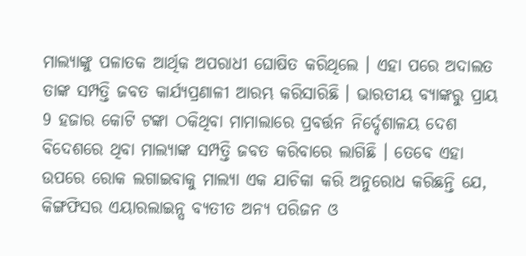ମାଲ୍ୟାଙ୍କୁ ପଳାତକ ଆର୍ଥିକ ଅପରାଧୀ ଘୋଷିତ କରିଥିଲେ । ଏହା ପରେ ଅଦାଲତ ତାଙ୍କ ସମ୍ପତ୍ତି ଜବତ କାର୍ଯ୍ୟପ୍ରଣାଳୀ ଆରମ୍ଭ କରିସାରିଛି । ଭାରତୀୟ ବ୍ୟାଙ୍କରୁ ପ୍ରାୟ 9 ହଜାର କୋଟି ଟଙ୍କା ଠକିଥିବା ମାମାଲାରେ ପ୍ରବର୍ତ୍ତନ ନିର୍ଦ୍ଦେଶାଳୟ ଦେଶ ବିଦେଶରେ ଥିବା ମାଲ୍ୟାଙ୍କ ସମ୍ପତ୍ତି ଜବତ କରିବାରେ ଲାଗିଛି । ତେବେ ଏହା ଉପରେ ରୋକ ଲଗାଇବାକୁ ମାଲ୍ୟା ଏକ ଯାଚିକା କରି ଅନୁରୋଧ କରିଛନ୍ତି ଯେ, କିଙ୍ଗଫିସର ଏୟାରଲାଇନ୍ସ ବ୍ୟତୀତ ଅନ୍ୟ ପରିଜନ ଓ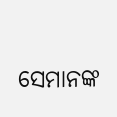ସେମାନଙ୍କ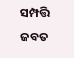ସମ୍ପତ୍ତି ଜବତ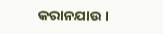କରାନଯାଉ ।